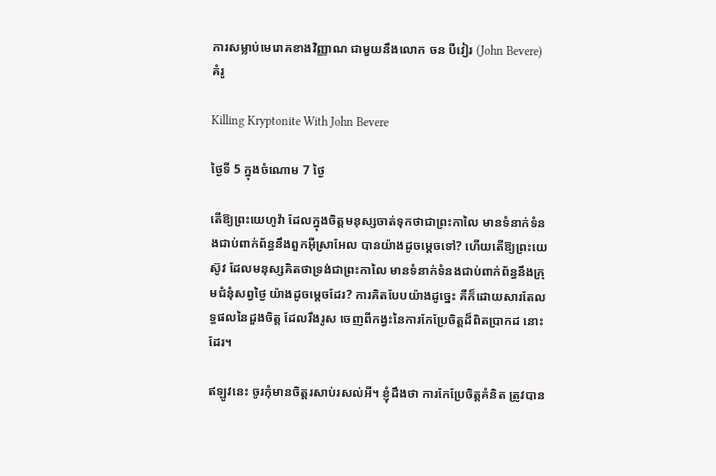ការសម្លាប់មេរោគខាងវិញ្ញាណ ជាមួយនឹងលោក ចន បឺវៀរ (John Bevere)គំរូ

Killing Kryptonite With John Bevere

ថ្ងៃទី 5 ក្នុងចំណោម 7 ថ្ងៃ

តើឱ្យព្រះយេហូវ៉ា ដែលក្នុងចិត្ដមនុស្សចាត់ទុកថាជាព្រះកាលៃ មានទំនាក់ទំនងជាប់ពាក់ព័ន្ធនឹងពួកអ៊ីស្រាអែល បានយ៉ាងដូចម្ដេចទៅ? ហើយតើឱ្យព្រះយេស៊ូវ ដែលមនុស្សគិតថាទ្រង់ជាព្រះកាលៃ មានទំនាក់ទំនងជាប់ពាក់ព័ន្ធនឹងក្រុមជំនុំសព្វថ្ងៃ យ៉ាងដូចម្ដេចដែរ? ការគិតបែបយ៉ាងដូច្នេះ គឺក៏ដោយសារតែលទ្ធផលនៃដួងចិត្ដ ដែលរឹងរូស ចេញពីកង្វះនៃការកែប្រែចិត្ដដ៏ពិតប្រាកដ នោះដែរ។

ឥឡូវនេះ ចូរកុំមានចិត្ដរសាប់រសល់អី។ ខ្ញុំដឹងថា ការកែប្រែចិត្ដគំនិត ត្រូវបាន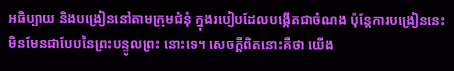អធិប្បាយ និងបង្រៀននៅតាមក្រុមជំនុំ ក្នុងរបៀបដែលបង្កើតជាចំណង ប៉ុន្តែការបង្រៀននេះ មិនមែនជាបែបនៃព្រះបន្ទូលព្រះ នោះទេ។ សេចក្ដីពិតនោះគឺថា យើង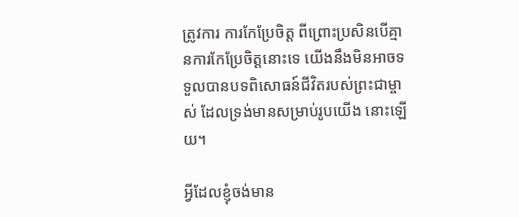ត្រូវការ ការកែប្រែចិត្ដ ពីព្រោះប្រសិនបើគ្មានការកែប្រែចិត្ដនោះទេ យើងនឹងមិនអាចទទួលបានបទពិសោធន៍ជីវិតរបស់ព្រះជាម្ចាស់ ដែលទ្រង់មានសម្រាប់រូបយើង នោះឡើយ។

អ្វីដែលខ្ញុំចង់មាន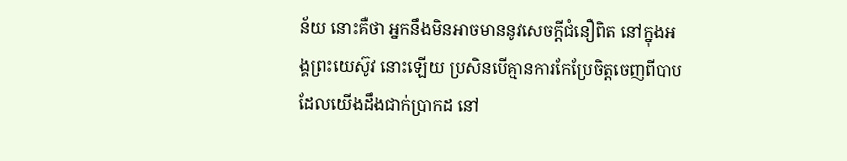ន័យ នោះគឺថា អ្នកនឹងមិនអាចមាននូវសេចក្ដីជំនឿពិត នៅក្នុងអង្គព្រះយេស៊ូវ នោះឡើយ ប្រសិនបើគ្មានការកែប្រែចិត្ដចេញពីបាប ដែលយើងដឹងជាក់ប្រាកដ នៅ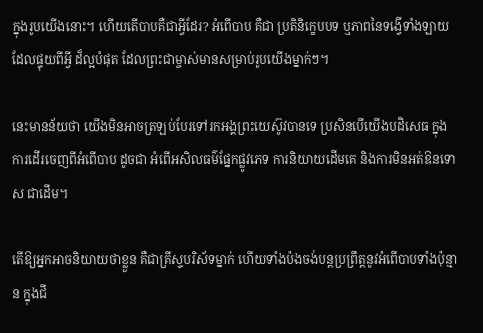ក្នុងរូបយើងនោះ។ ហើយតើបាបគឺជាអ្វីដែរ? អំពើបាប គឺជា ប្រតិនិក្ខេបបទ ឬភាពនៃទង្វើទាំងឡាយ ដែលផ្ទុយពីអ្វី ដ៏ល្អបំផុត ដែលព្រះជាម្ចាស់មានសម្រាប់រូបយើងម្នាក់ៗ។

នេះមានន័យថា យើងមិនអាចត្រឡប់បែរទៅរកអង្គព្រះយេស៊ូវបានទេ ប្រសិនបើយើងបដិសេធ ក្នុងការដើរចេញពីអំពើបាប ដូចជា អំពើអសិលធម៌ផ្នែកផ្លូវភេទ ការនិយាយដើមគេ និងការមិនអត់ឱនទោស ជាដើម។

តើឱ្យអ្នកអាចនិយាយថាខ្លួន គឺជាគ្រីស្ទបរិស័ទម្នាក់ ហើយទាំងប៉ងចង់បន្តប្រព្រឹត្ដនូវអំពើបាបទាំងប៉ុន្មាន ក្នុងជី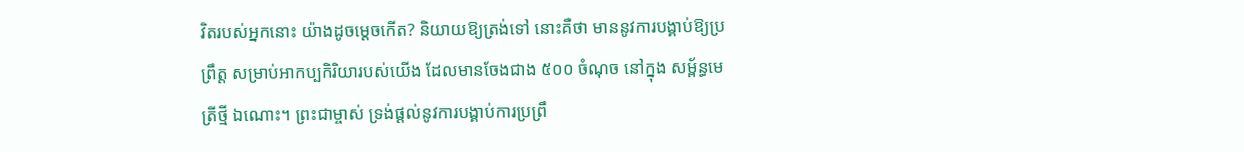វិតរបស់អ្នកនោះ យ៉ាងដូចម្ដេចកើត? និយាយឱ្យត្រង់ទៅ នោះគឺថា មាននូវការបង្គាប់ឱ្យប្រព្រឹត្ដ សម្រាប់អាកប្បកិរិយារបស់យើង ដែលមានចែងជាង ៥០០ ចំណុច នៅក្នុង សម្ព័ន្ធមេត្រីថ្មី ឯណោះ។ ព្រះជាម្ចាស់ ទ្រង់ផ្ដល់នូវការបង្គាប់ការប្រព្រឹ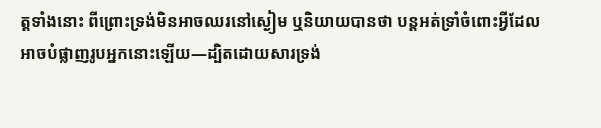ត្ដទាំងនោះ ពីព្រោះទ្រង់មិនអាចឈរនៅស្ងៀម ឬនិយាយបានថា បន្តអត់ទ្រាំចំពោះអ្វីដែលអាចបំផ្លាញរូបអ្នកនោះឡើយ—ដ្បិតដោយសារទ្រង់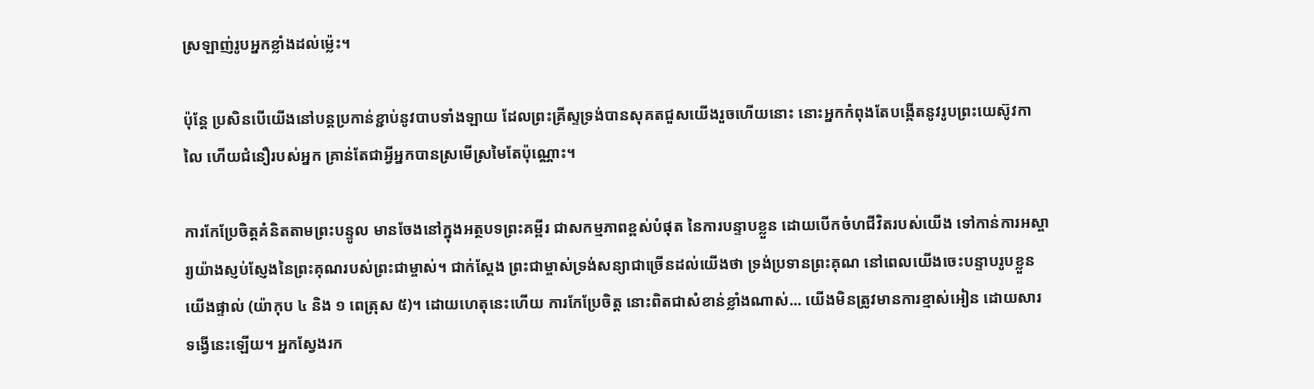ស្រឡាញ់រូបអ្នកខ្លាំងដល់ម្ល៉េះ។

ប៉ុន្តែ ប្រសិនបើយើងនៅបន្តប្រកាន់ខ្ជាប់នូវបាបទាំងឡាយ ដែលព្រះគ្រីស្ទទ្រង់បានសុគតជួសយើងរួចហើយនោះ នោះអ្នកកំពុងតែបង្កើតនូវរូបព្រះយេស៊ូវកាលៃ ហើយជំនឿរបស់អ្នក គ្រាន់តែជាអ្វីអ្នកបានស្រមើស្រមៃតែប៉ុណ្ណោះ។

ការកែប្រែចិត្ដគំនិតតាមព្រះបន្ទូល មានចែងនៅក្នុងអត្ថបទព្រះគម្ពីរ ជាសកម្មភាពខ្ពស់បំផុត នៃការបន្ទាបខ្លួន ដោយបើកចំហជីវិតរបស់យើង ទៅកាន់ការអស្ចារ្យយ៉ាងស្ញប់ស្ញែងនៃព្រះគុណរបស់ព្រះជាម្ចាស់។ ជាក់ស្ដែង ព្រះជាម្ចាស់ទ្រង់សន្យាជាច្រើនដល់យើងថា ទ្រង់ប្រទានព្រះគុណ នៅពេលយើងចេះបន្ទាបរូបខ្លួនយើងផ្ទាល់ (យ៉ាកុប ៤ និង ១ ពេត្រុស ៥)។ ដោយហេតុនេះហើយ ការកែប្រែចិត្ដ នោះពិតជាសំខាន់ខ្លាំងណាស់... យើងមិនត្រូវមានការខ្មាស់អៀន ដោយសារទង្វើនេះឡើយ។ អ្នកស្វែងរក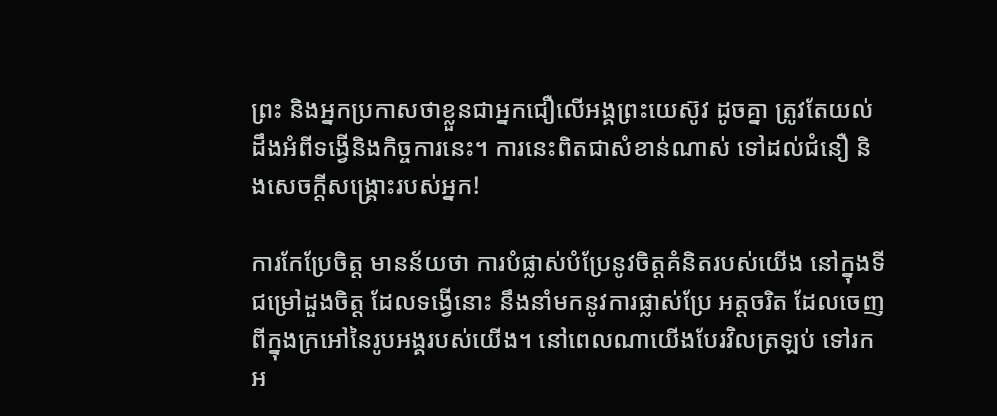ព្រះ និងអ្នកប្រកាសថាខ្លួនជាអ្នកជឿលើអង្គព្រះយេស៊ូវ ដូចគ្នា ត្រូវតែយល់ដឹងអំពីទង្វើនិងកិច្ចការនេះ។ ការនេះពិតជាសំខាន់ណាស់ ទៅដល់ជំនឿ និងសេចក្ដីសង្គ្រោះរបស់អ្នក!

ការកែប្រែចិត្ដ មានន័យថា ការបំផ្លាស់បំប្រែនូវចិត្ដគំនិតរបស់យើង នៅក្នុងទីជម្រៅដួងចិត្ដ ដែលទង្វើនោះ នឹងនាំមកនូវការផ្លាស់ប្រែ អត្តចរិត ដែលចេញពីក្នុងក្រអៅនៃរូបអង្គរបស់យើង។ នៅពេលណាយើងបែរវិលត្រឡប់ ទៅរកអ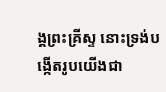ង្គព្រះគ្រីស្ទ នោះទ្រង់បង្កើតរូបយើងជា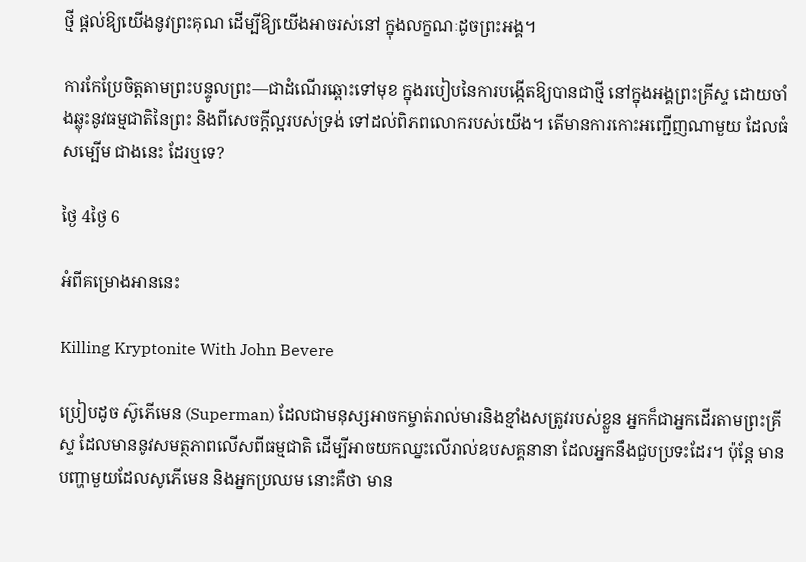ថ្មី ផ្ដល់ឱ្យយើងនូវព្រះគុណ ដើម្បីឱ្យយើងអាចរស់នៅ ក្នុងលក្ខណៈដូចព្រះអង្គ។

ការកែប្រែចិត្ដតាមព្រះបន្ទូលព្រះ—ជាដំណើរឆ្ពោះទៅមុខ ក្នុងរបៀបនៃការបង្កើតឱ្យបានជាថ្មី នៅក្នុងអង្គព្រះគ្រីស្ទ ដោយចាំងឆ្លុះនូវធម្មជាតិនៃព្រះ និងពីសេចក្ដីល្អរបស់ទ្រង់ ទៅដល់ពិភពលោករបស់យើង។ តើមានការកោះអញ្ជើញណាមួយ ដែលធំសម្បើម ជាងនេះ ដែរឬទេ?

ថ្ងៃ 4ថ្ងៃ 6

អំពីគម្រោងអាននេះ

Killing Kryptonite With John Bevere

ប្រៀបដូច ស៊ូភើមេន (Superman) ដែលជាមនុស្សអាចកម្ចាត់រាល់មារនិងខ្មាំងសត្រូវរបស់ខ្លួន អ្នកក៏ជាអ្នកដើរតាមព្រះគ្រីស្ទ ដែលមាននូវសមត្ថភាពលើសពីធម្មជាតិ ដើម្បីអាចយកឈ្នះលើរាល់ឧបសគ្គនានា ដែលអ្នកនឹងជួបប្រទះដែរ។ ប៉ុន្តែ មានបញ្ហាមួយដែលសូភើមេន និងអ្នកប្រឈម នោះគឺថា មាន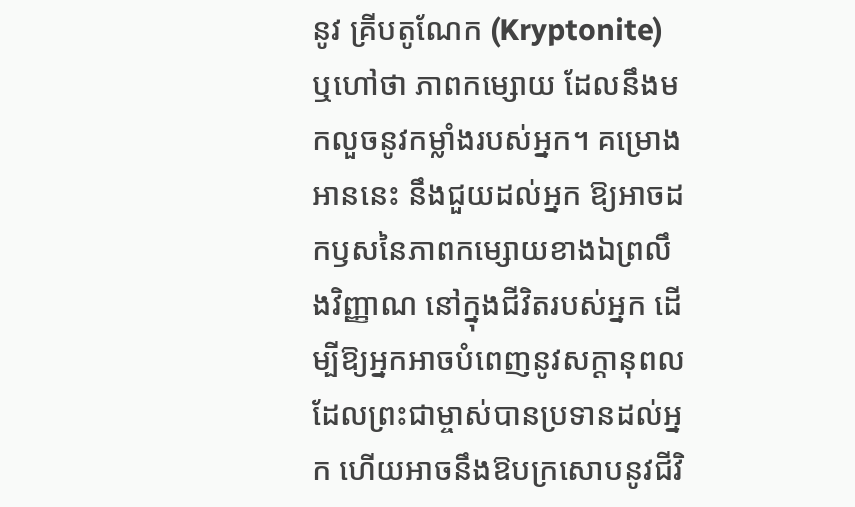នូវ គ្រីបតូណែក (Kryptonite) ឬហៅថា ភាពកម្សោយ ដែលនឹងមកលួចនូវកម្លាំងរបស់អ្នក។ គម្រោងអាននេះ នឹងជួយដល់អ្នក ឱ្យអាចដកឫសនៃភាពកម្សោយខាងឯព្រលឹងវិញ្ញាណ នៅក្នុងជីវិតរបស់អ្នក ដើម្បីឱ្យអ្នកអាចបំពេញនូវសក្ដានុពល ដែលព្រះជាម្ចាស់បានប្រទានដល់អ្នក ហើយអាចនឹងឱបក្រសោបនូវជីវិ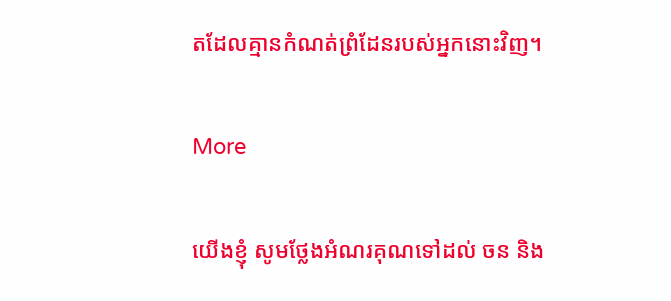តដែលគ្មានកំណត់ព្រំដែនរបស់អ្នកនោះវិញ។

More

យើងខ្ញុំ សូមថ្លែងអំណរគុណទៅដល់ ចន និង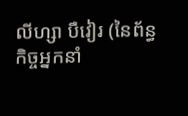លីហ្សា បឺវៀរ (នៃព័ន្ធកិច្ចអ្នកនាំ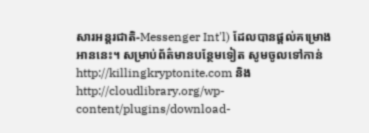សារអន្តរជាតិ-Messenger Int'l) ដែលបានផ្ដល់គម្រោងអាននេះ។ សម្រាប់ព័ត៌មានបន្ថែមទៀត សូមចូលទៅកាន់ http://killingkryptonite.com និង http://cloudlibrary.org/wp-content/plugins/download-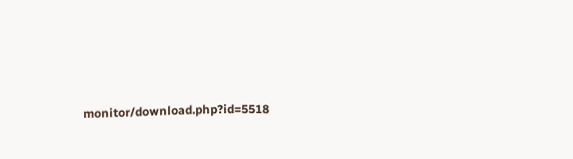monitor/download.php?id=5518